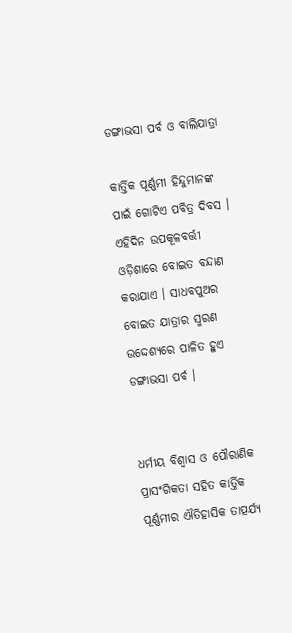ଡଙ୍ଗାଭସା ପର୍ବ ଓ ବାଲିଯାତ୍ରା

କାର୍ତ୍ତିକ ପୂର୍ଣ୍ଣମୀ ହିନ୍ଦୁମାନଙ୍କ ପାଇଁ ଗୋଟିଏ ପବିତ୍ର ଦିବସ । ଏହିଦିନ ଉପକୂଳବର୍ତ୍ତୀ ଓଡ଼ିଶାରେ ବୋଇତ ବନ୍ଦାଣ କରାଯାଏ । ସାଧବପୁଅର ବୋଇତ ଯାତ୍ରାର ସ୍ମରଣ ଉଦ୍ଦେଶ୍ୟରେ ପାଳିତ ହୁଏ ଡଙ୍ଗାଭସା ପର୍ବ ।


ଧର୍ମୀୟ ବିଶ୍ୱାସ ଓ ପୌରାଣିକ ପ୍ରାସଂଗିକତା ସହିତ କାର୍ତ୍ତିକ ପୂର୍ଣ୍ଣମୀର ଐତିହାସିକ ତାତ୍ପର୍ଯ୍ୟ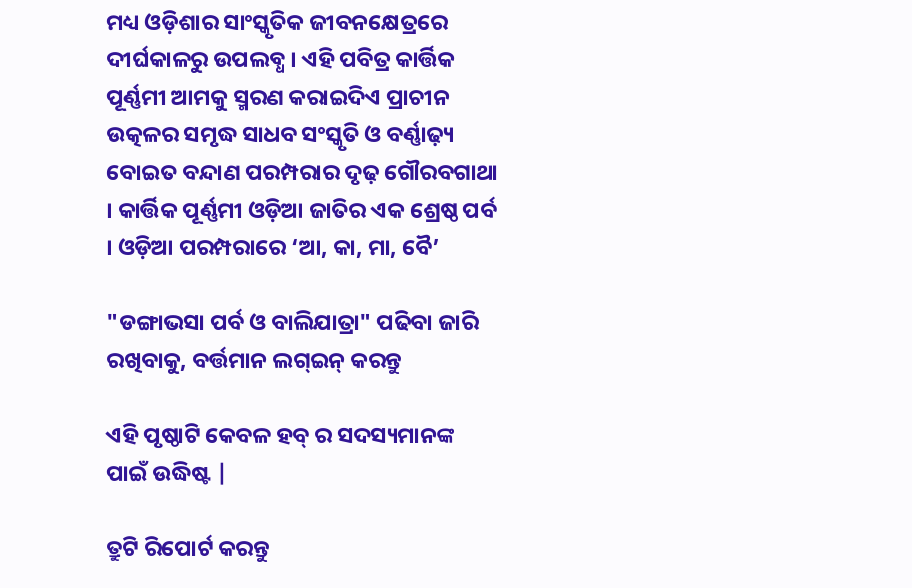ମଧ୍ୟ ଓଡ଼ିଶାର ସାଂସ୍କୃତିକ ଜୀବନକ୍ଷେତ୍ରରେ ଦୀର୍ଘକାଳରୁ ଉପଲବ୍ଧ । ଏହି ପବିତ୍ର କାର୍ତ୍ତିକ ପୂର୍ଣ୍ଣମୀ ଆମକୁ ସ୍ମରଣ କରାଇଦିଏ ପ୍ରାଚୀନ ଉତ୍କଳର ସମୃଦ୍ଧ ସାଧବ ସଂସ୍କୃତି ଓ ବର୍ଣ୍ଣାଢ଼୍ୟ ବୋଇତ ବନ୍ଦାଣ ପରମ୍ପରାର ଦୃଢ଼ ଗୌରବଗାଥା । କାର୍ତ୍ତିକ ପୂର୍ଣ୍ଣମୀ ଓଡ଼ିଆ ଜାତିର ଏକ ଶ୍ରେଷ୍ଠ ପର୍ବ । ଓଡ଼ିଆ ପରମ୍ପରାରେ ‘ଆ, କା, ମା, ବୈ’

"ଡଙ୍ଗାଭସା ପର୍ବ ଓ ବାଲିଯାତ୍ରା" ପଢିବା ଜାରି ରଖିବାକୁ, ବର୍ତ୍ତମାନ ଲଗ୍ଇନ୍ କରନ୍ତୁ

ଏହି ପୃଷ୍ଠାଟି କେବଳ ହବ୍ ର ସଦସ୍ୟମାନଙ୍କ ପାଇଁ ଉଦ୍ଧିଷ୍ଟ |

ତ୍ରୁଟି ରିପୋର୍ଟ କରନ୍ତୁ